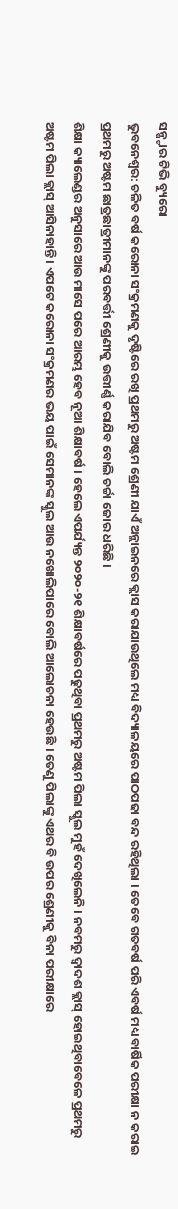ସନ୍ଷ୍ଟାର ଟିଭି ବ୍ୟୁରୋ
ଭୁବନେଶ୍ୱର: ଚଳିତ ବର୍ଷ କରୋନା ସଂକ୍ରମଣକୁ ଦୃଷ୍ଟିରେ ରଖି ପ୍ରଥମରୁ ଅଷ୍ଟମ ଶ୍ରେଣୀ ଯାଏଁ ଅନ୍ଲାଇନରେ କ୍ଲାସ କରାଯାଉଥିଲେ ମଧ୍ୟ ବିଦ୍ୟାଳୟରେ ପାଠପଢା ବନ୍ଦ ରହିଥିଲା । ତେବେ ଗତବର୍ଷ ପରି ଏବର୍ଷ ମଧ୍ୟ ବାର୍ଷିକ ପରୀକ୍ଷା ନ କରାଇ ପ୍ରଥମରୁ ଅଷ୍ଟମ ଛାତ୍ରଛାତ୍ରୀମାନଙ୍କୁ ପରବର୍ତ୍ତୀ ଶ୍ରେଣୀକୁ ଉତ୍ତୀର୍ଣ୍ଣ କରାଯିବ ବୋଲି ଚର୍ଚ୍ଚା ଜୋର ଧରିଛି ।
ଶିକ୍ଷା କ୍ୟାଲେଣ୍ଡର ଅନୁସାରେ ଆଉ ମାସେ ପରେ ଆରମ୍ଭ ହେବ ନୂଆ ଶିକ୍ଷାବର୍ଷ । ହେଲେ ଏପର୍ଯ୍ୟନ୍ତ ୨୦୨୦-୨୧ ଶିକ୍ଷାବର୍ଷରେ ପଢୁଥିବା ପ୍ରଥମରୁ ଅଷ୍ଟମ ପିଲା ସ୍କୁଲ ମୁହଁ ଦେଖିଲେନି । ନବମରୁ ଦ୍ୱାଦଶ କ୍ଲାସ୍ ହୋଇଥିବାବେଳେ ପ୍ରଥମରୁ ଅଷ୍ଟମ ପିଲା କ୍ଲାସ୍ ଆସିନାହାନ୍ତି । ଏପଟେ କରୋନା ସଂକ୍ରମଣର ଭୟ ପାଇଁ ସେମାନଙ୍କ ସ୍କୁଲ ଆଉ ନଖୋଲିପାରେ ବୋଲି ଆଲୋଚନା ହେଉଛି । ତେଣୁ ପିଲାଙ୍କୁ ଏଥର ବି ଉପର ଶ୍ରେଣୀକୁ ବିନା ପରୀକ୍ଷାରେ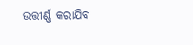ଉତ୍ତୀର୍ଣ୍ଣ କରାଯିବ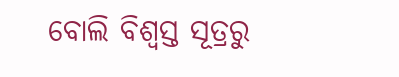ବୋଲି ବିଶ୍ୱସ୍ତ ସୂତ୍ରରୁ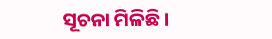ସୂଚନା ମିଳିଛି ।